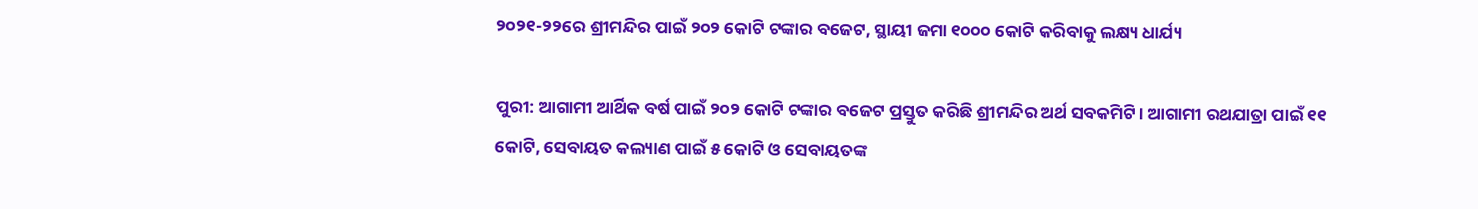୨୦୨୧-୨୨ରେ ଶ୍ରୀମନ୍ଦିର ପାଇଁ ୨୦୨ କୋଟି ଟଙ୍କାର ବଜେଟ, ସ୍ଥାୟୀ ଜମା ୧୦୦୦ କୋଟି କରିବାକୁ ଲକ୍ଷ୍ୟ ଧାର୍ଯ୍ୟ

ପୁରୀ: ଆଗାମୀ ଆର୍ଥିକ ବର୍ଷ ପାଇଁ ୨୦୨ କୋଟି ଟଙ୍କାର ବଜେଟ ପ୍ରସ୍ତୁତ କରିଛି ଶ୍ରୀମନ୍ଦିର ଅର୍ଥ ସବକମିଟି। ଆଗାମୀ ରଥଯାତ୍ରା ପାଇଁ ୧୧ କୋଟି, ସେବାୟତ କଲ୍ୟାଣ ପାଇଁ ୫ କୋଟି ଓ ସେବାୟତଙ୍କ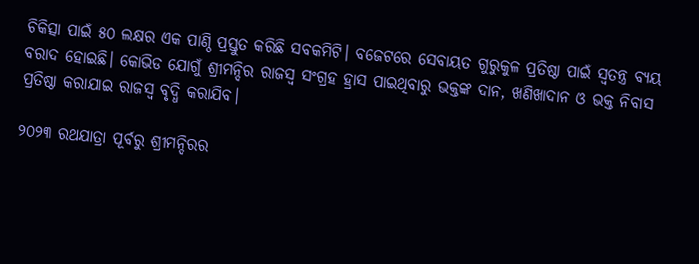ଚିକିତ୍ସା ପାଇଁ ୫୦ ଲକ୍ଷର ଏକ ପାଣ୍ଠି ପ୍ରସ୍ତୁତ କରିଛି ସବକମିଟି। ବଜେଟରେ ସେବାୟତ ଗୁରୁକୁଳ ପ୍ରତିଷ୍ଠା ପାଇଁ ସ୍ବତନ୍ତ୍ର ବ୍ୟୟ ବରାଦ ହୋଇଛି। କୋଭିଡ ଯୋଗୁଁ ଶ୍ରୀମନ୍ଦିର ରାଜସ୍ବ ସଂଗ୍ରହ ହ୍ରାସ ପାଇଥିବାରୁ ଭକ୍ତଙ୍କ ଦାନ, ଖଣିଖାଦାନ ଓ ଭକ୍ତ ନିବାସ ପ୍ରତିଷ୍ଠା କରାଯାଇ ରାଜସ୍ବ ବୃଦ୍ଧି କରାଯିବ।

୨୦୨୩ ରଥଯାତ୍ରା ପୂର୍ବରୁ ଶ୍ରୀମନ୍ଦିରର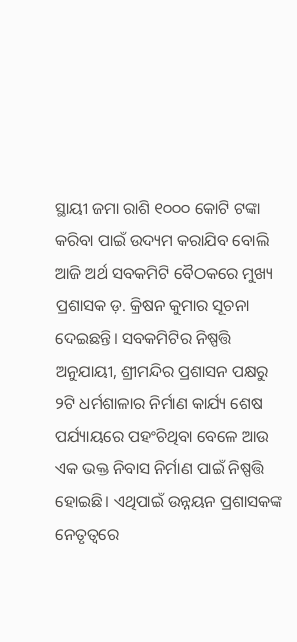ସ୍ଥାୟୀ ଜମା ରାଶି ୧୦୦୦ କୋଟି ଟଙ୍କା କରିବା ପାଇଁ ଉଦ୍ୟମ କରାଯିବ ବୋଲି ଆଜି ଅର୍ଥ ସବକମିଟି ବୈଠକରେ ମୁଖ୍ୟ ପ୍ରଶାସକ ଡ଼. କ୍ରିଷନ କୁମାର ସୂଚନା ଦେଇଛନ୍ତି। ସବକମିଟିର ନିଷ୍ପତ୍ତି ଅନୁଯାୟୀ, ଶ୍ରୀମନ୍ଦିର ପ୍ରଶାସନ ପକ୍ଷରୁ ୨ଟି ଧର୍ମଶାଳାର ନିର୍ମାଣ କାର୍ଯ୍ୟ ଶେଷ ପର୍ଯ୍ୟାୟରେ ପହଂଚିଥିବା ବେଳେ ଆଉ ଏକ ଭକ୍ତ ନିବାସ ନିର୍ମାଣ ପାଇଁ ନିଷ୍ପତ୍ତି ହୋଇଛି। ଏଥିପାଇଁ ଉନ୍ନୟନ ପ୍ରଶାସକଙ୍କ ନେତୃତ୍ୱରେ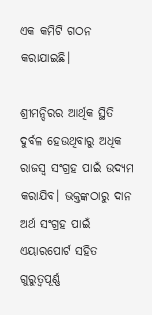ଏକ କମିଟି ଗଠନ କରାଯାଇଛି।

ଶ୍ରୀମନ୍ଦିରର ଆର୍ଥିକ ସ୍ଥିତି ଦୁର୍ବଳ ହେଉଥିବାରୁ ଅଧିକ ରାଜସ୍ବ ସଂଗ୍ରହ ପାଇଁ ଉଦ୍ୟମ କରାଯିବ। ଭକ୍ତଙ୍କଠାରୁ ଦାନ ଅର୍ଥ ସଂଗ୍ରହ ପାଇଁ ଏୟାରପୋର୍ଟ ସହିତ ଗୁରୁତ୍ବପୂର୍ଣ୍ଣ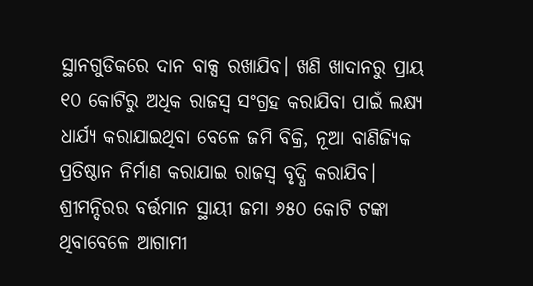ସ୍ଥାନଗୁଡିକରେ ଦାନ ବାକ୍ସ ରଖାଯିବ। ଖଣି ଖାଦାନରୁ ପ୍ରାୟ ୧୦ କୋଟିରୁ ଅଧିକ ରାଜସ୍ବ ସଂଗ୍ରହ କରାଯିବା ପାଇଁ ଲକ୍ଷ୍ୟ ଧାର୍ଯ୍ୟ କରାଯାଇଥିବା ବେଳେ ଜମି ବିକ୍ରି, ନୂଆ ବାଣିଜ୍ୟିକ ପ୍ରତିଷ୍ଠାନ ନିର୍ମାଣ କରାଯାଇ ରାଜସ୍ବ ବୃଦ୍ଧି କରାଯିବ। ଶ୍ରୀମନ୍ଦିରର ବର୍ତ୍ତମାନ ସ୍ଥାୟୀ ଜମା ୬୫୦ କୋଟି ଟଙ୍କା ଥିବାବେଳେ ଆଗାମୀ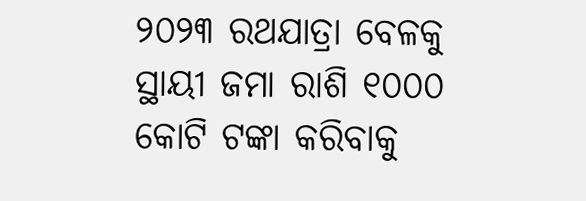୨୦୨୩ ରଥଯାତ୍ରା ବେଳକୁ ସ୍ଥାୟୀ ଜମା ରାଶି ୧୦୦୦ କୋଟି ଟଙ୍କା କରିବାକୁ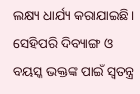ଲକ୍ଷ୍ୟ ଧାର୍ଯ୍ୟ କରାଯାଇଛି। ସେହିପରି ଦିବ୍ୟାଙ୍ଗ ଓ ବୟସ୍କ ଭକ୍ତଙ୍କ ପାଇଁ ସ୍ବତନ୍ତ୍ର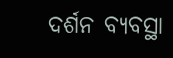ଦର୍ଶନ ବ୍ୟବସ୍ଥା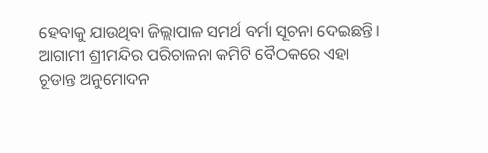ହେବାକୁ ଯାଉଥିବା ଜିଲ୍ଲାପାଳ ସମର୍ଥ ବର୍ମା ସୂଚନା ଦେଇଛନ୍ତି। ଆଗାମୀ ଶ୍ରୀମନ୍ଦିର ପରିଚାଳନା କମିଟି ବୈଠକରେ ଏହା ଚୂଡାନ୍ତ ଅନୁମୋଦନ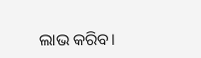ଲାଭ କରିବ।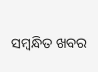ସମ୍ବନ୍ଧିତ ଖବର